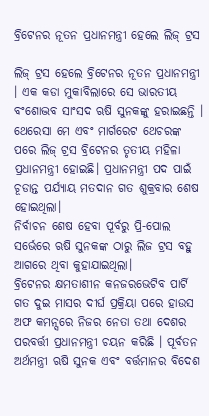ବ୍ରିଟେନର ନୂତନ ପ୍ରଧାନମନ୍ତ୍ରୀ ହେଲେ ଲିଜ୍ ଟ୍ରସ

ଲିଜ୍ ଟ୍ରସ ହେଲେ ବ୍ରିଟେନର ନୂତନ ପ୍ରଧାନମନ୍ତ୍ରୀ । ଏକ କଡା ମୁକାବିଲାରେ ସେ ଭାରତୀୟ ବଂଶୋଦ୍ଭବ ସାଂସଦ ଋଷି ସୁନକଙ୍କୁ ହରାଇଛନ୍ତି । ଥେରେସା ମେ ଏବଂ ମାର୍ଗରେଟ ଥେଚରଙ୍କ ପରେ ଲିଜ୍ ଟ୍ରସ ବ୍ରିଟେନର ତୃତୀୟ ମହିଳା ପ୍ରଧାନମନ୍ତ୍ରୀ ହୋଇଛି। ପ୍ରଧାନମନ୍ତ୍ରୀ ପଦ ପାଇଁ ଚୂଡାନ୍ତ ପର୍ଯ୍ୟାୟ ମତଦାନ ଗତ ଶୁକ୍ରବାର ଶେଷ ହୋଇଥିଲା।
ନିର୍ବାଚନ ଶେଷ ହେବା ପୂର୍ବରୁ ପ୍ରି-ପୋଲ ସର୍ଭେରେ ଋଷି ସୁନକଙ୍କ ଠାରୁ ଲିଜ ଟ୍ରସ ବହୁ ଆଗରେ ଥିବା କୁହାଯାଇଥିଲା।
ବ୍ରିଟେନର କ୍ଷମତାଶୀନ କନଜରଭେଟିବ ପାର୍ଟି ଗତ ଦୁଇ ମାସର ଦୀର୍ଘ ପ୍ରକ୍ରିୟା ପରେ ହାଉସ ଅଫ କମନ୍ସରେ ନିଜର ନେତା ତଥା ଦେଶର ପରବର୍ତ୍ତୀ ପ୍ରଧାନମନ୍ତ୍ରୀ ଚୟନ କରିଛି । ପୂର୍ବତନ ଅର୍ଥମନ୍ତ୍ରୀ ଋଷି ସୁନକ ଏବଂ ବର୍ତ୍ତମାନର ବିଦେଶ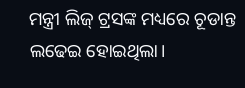ମନ୍ତ୍ରୀ ଲିଜ୍ ଟ୍ରସଙ୍କ ମଧ୍ୟରେ ଚୂଡାନ୍ତ ଲଢେଇ ହୋଇଥିଲା।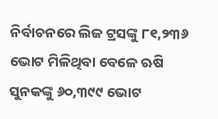ନିର୍ବାଚନରେ ଲିଜ ଟ୍ରସଙ୍କୁ ୮୧,୨୩୬ ଭୋଟ ମିଳିଥିବା ବେଳେ ଋଷି ସୁନକଙ୍କୁ ୬୦,୩୯୯ ଭୋଟ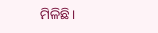ମିଳିଛି।